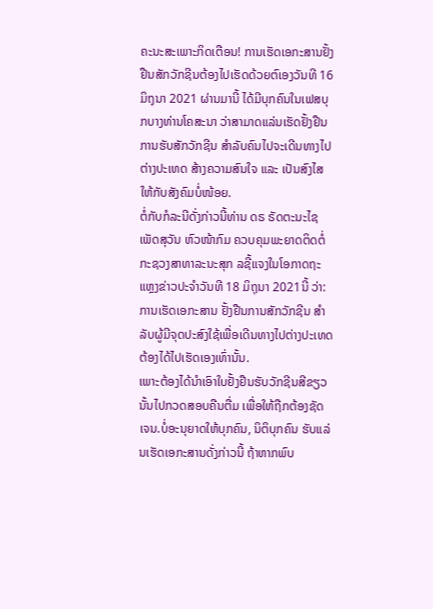ຄະນະສະເພາະກິດເຕືອນ! ການເຮັດເອກະສານຢັ້ງຢືນສັກວັກຊີນຕ້ອງໄປເຮັດດ້ວຍຕົເອງວັນທີ 16 ມິຖຸນາ 2021 ຜ່ານມານີ້ ໄດ້ມີບຸກຄົນໃນເຟສບຸກບາງທ່ານໂຄສະນາ ວ່າສາມາດແລ່ນເຮັດຢັ້ງຢືນການຮັບສັກວັກຊີນ ສຳລັບຄົນໄປຈະເດີນທາງໄປຕ່າງປະເທດ ສ້າງຄວາມສົນໃຈ ແລະ ເປັນສົງໄສໃຫ້ກັບສັງຄົມບໍ່ໜ້ອຍ.
ຕໍ່ກັບກໍລະນີດັ່ງກ່າວນີ້ທ່ານ ດຣ ຣັດຕະນະໄຊ ເພັດສຸວັນ ຫົວໜ້າກົມ ຄວບຄຸມພະຍາດຕິດຕໍ່ ກະຊວງສາທາລະນະສຸກ ລຊີ້ແຈງໃນໂອກາດຖະແຫຼງຂ່າວປະຈຳວັນທີ 18 ມິຖຸນາ 2021ນີ້ ວ່າ: ການເຮັດເອກະສານ ຢັ້ງຢືນການສັກວັກຊີນ ສຳລັບຜູ້ມີຈຸດປະສົງໃຊ້ເພື່ອເດີນທາງໄປຕ່າງປະເທດ ຕ້ອງໄດ້ໄປເຮັດເອງເທົ່ານັ້ນ.
ເພາະຕ້ອງໄດ້ນຳເອົາໃບຢັ້ງຢືນຮັບວັກຊີນສີຂຽວນັ້ນໄປກວດສອບຄືນຕື່ມ ເພື່ອໃຫ້ຖືກຕ້ອງຊັດເຈນ.ບໍ່ອະນຸຍາດໃຫ້ບຸກຄົນ, ນິຕິບຸກຄົນ ຮັບແລ່ນເຮັດເອກະສານດັ່ງກ່າວນີ້ ຖ້າຫາກພົບ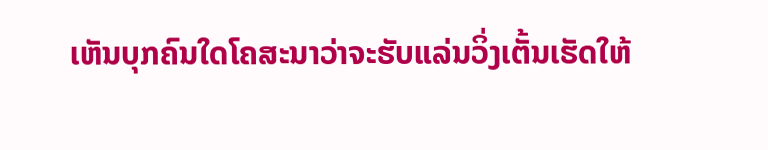ເຫັນບຸກຄົນໃດໂຄສະນາວ່າຈະຮັບແລ່ນວິ່ງເຕັ້ນເຮັດໃຫ້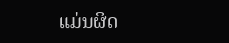ແມ່ນຜິດ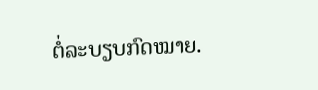ຕໍ່ລະບຽບກົດໝາຍ.